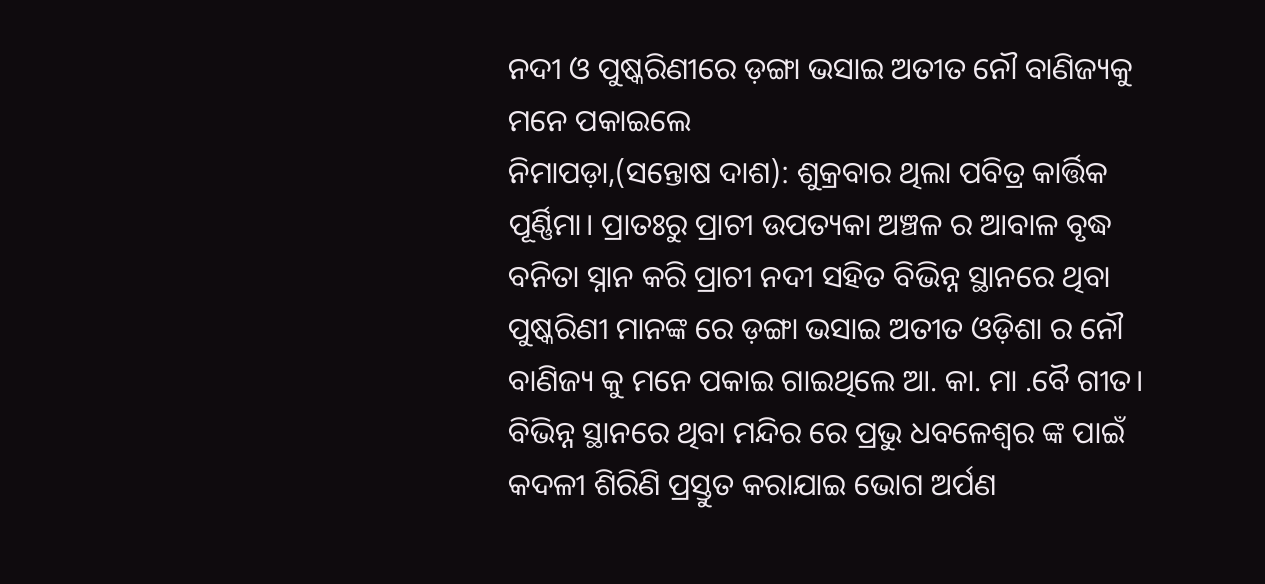ନଦୀ ଓ ପୁଷ୍କରିଣୀରେ ଡ଼ଙ୍ଗା ଭସାଇ ଅତୀତ ନୌ ବାଣିଜ୍ୟକୁ ମନେ ପକାଇଲେ
ନିମାପଡ଼ା,(ସନ୍ତୋଷ ଦାଶ): ଶୁକ୍ରବାର ଥିଲା ପବିତ୍ର କାର୍ତ୍ତିକ ପୂର୍ଣ୍ଣିମା। ପ୍ରାତଃରୁ ପ୍ରାଚୀ ଉପତ୍ୟକା ଅଞ୍ଚଳ ର ଆବାଳ ବୃଦ୍ଧ ବନିତା ସ୍ନାନ କରି ପ୍ରାଚୀ ନଦୀ ସହିତ ବିଭିନ୍ନ ସ୍ଥାନରେ ଥିବା ପୁଷ୍କରିଣୀ ମାନଙ୍କ ରେ ଡ଼ଙ୍ଗା ଭସାଇ ଅତୀତ ଓଡ଼ିଶା ର ନୌ ବାଣିଜ୍ୟ କୁ ମନେ ପକାଇ ଗାଇଥିଲେ ଆ. କା. ମା .ବୈ ଗୀତ। ବିଭିନ୍ନ ସ୍ଥାନରେ ଥିବା ମନ୍ଦିର ରେ ପ୍ରଭୁ ଧବଳେଶ୍ଵର ଙ୍କ ପାଇଁ କଦଳୀ ଶିରିଣି ପ୍ରସ୍ତୁତ କରାଯାଇ ଭୋଗ ଅର୍ପଣ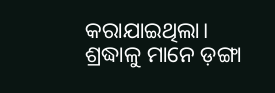କରାଯାଇଥିଲା। ଶ୍ରଦ୍ଧାଳୁ ମାନେ ଡ଼ଙ୍ଗା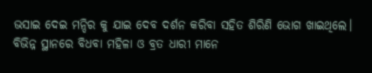ଭସାଇ ଦେଇ ମନ୍ଦିର କୁ ଯାଇ ଦେବ ଦର୍ଶନ କରିବା ସହିତ ଶିରିଣି ଭୋଗ ଖାଇଥିଲେ। ବିଭିନ୍ନ ସ୍ଥାନରେ ବିଧବା ମହିଳା ଓ ବ୍ରତ ଧାରୀ ମାନେ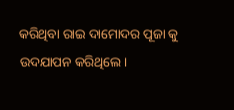କରିଥିବା ରାଇ ଦାମୋଦର ପୂଜା କୁ ଉଦଯାପନ କରିଥିଲେ।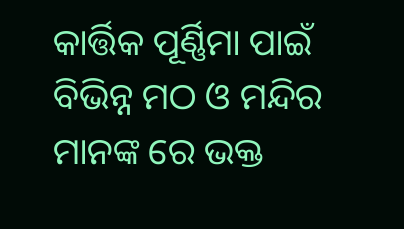କାର୍ତ୍ତିକ ପୂର୍ଣ୍ଣିମା ପାଇଁ ବିଭିନ୍ନ ମଠ ଓ ମନ୍ଦିର ମାନଙ୍କ ରେ ଭକ୍ତ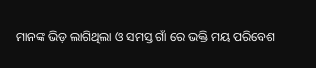ମାନଙ୍କ ଭିଡ଼ ଲାଗିଥିଲା ଓ ସମସ୍ତ ଗାଁ ରେ ଭକ୍ତି ମୟ ପରିବେଶ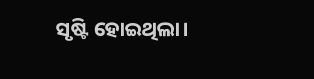ସୃଷ୍ଟି ହୋଇଥିଲା।